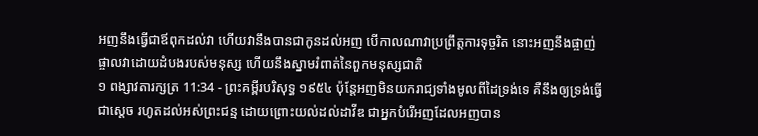អញនឹងធ្វើជាឪពុកដល់វា ហើយវានឹងបានជាកូនដល់អញ បើកាលណាវាប្រព្រឹត្តការទុច្ចរិត នោះអញនឹងផ្ចាញ់ផ្ចាលវាដោយដំបងរបស់មនុស្ស ហើយនឹងស្នាមរំពាត់នៃពួកមនុស្សជាតិ
១ ពង្សាវតារក្សត្រ 11:34 - ព្រះគម្ពីរបរិសុទ្ធ ១៩៥៤ ប៉ុន្តែអញមិនយករាជ្យទាំងមូលពីដៃទ្រង់ទេ គឺនឹងឲ្យទ្រង់ធ្វើជាស្តេច រហូតដល់អស់ព្រះជន្ម ដោយព្រោះយល់ដល់ដាវីឌ ជាអ្នកបំរើអញដែលអញបាន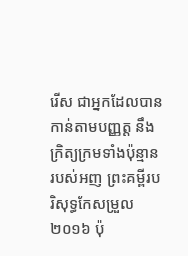រើស ជាអ្នកដែលបានកាន់តាមបញ្ញត្ត នឹងក្រិត្យក្រមទាំងប៉ុន្មានរបស់អញ ព្រះគម្ពីរបរិសុទ្ធកែសម្រួល ២០១៦ ប៉ុ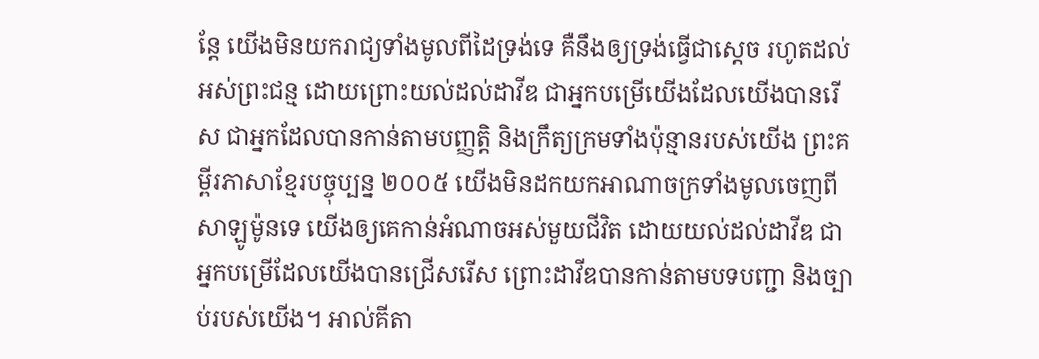ន្តែ យើងមិនយករាជ្យទាំងមូលពីដៃទ្រង់ទេ គឺនឹងឲ្យទ្រង់ធ្វើជាស្តេច រហូតដល់អស់ព្រះជន្ម ដោយព្រោះយល់ដល់ដាវីឌ ជាអ្នកបម្រើយើងដែលយើងបានរើស ជាអ្នកដែលបានកាន់តាមបញ្ញត្តិ និងក្រឹត្យក្រមទាំងប៉ុន្មានរបស់យើង ព្រះគម្ពីរភាសាខ្មែរបច្ចុប្បន្ន ២០០៥ យើងមិនដកយកអាណាចក្រទាំងមូលចេញពីសាឡូម៉ូនទេ យើងឲ្យគេកាន់អំណាចអស់មួយជីវិត ដោយយល់ដល់ដាវីឌ ជាអ្នកបម្រើដែលយើងបានជ្រើសរើស ព្រោះដាវីឌបានកាន់តាមបទបញ្ជា និងច្បាប់របស់យើង។ អាល់គីតា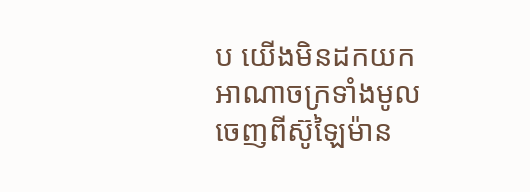ប យើងមិនដកយកអាណាចក្រទាំងមូលចេញពីស៊ូឡៃម៉ាន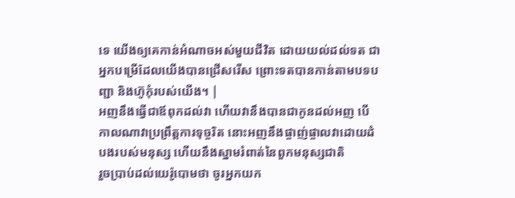ទេ យើងឲ្យគេកាន់អំណាចអស់មួយជីវិត ដោយយល់ដល់ទត ជាអ្នកបម្រើដែលយើងបានជ្រើសរើស ព្រោះទតបានកាន់តាមបទបញ្ជា និងហ៊ូកុំរបស់យើង។ |
អញនឹងធ្វើជាឪពុកដល់វា ហើយវានឹងបានជាកូនដល់អញ បើកាលណាវាប្រព្រឹត្តការទុច្ចរិត នោះអញនឹងផ្ចាញ់ផ្ចាលវាដោយដំបងរបស់មនុស្ស ហើយនឹងស្នាមរំពាត់នៃពួកមនុស្សជាតិ
រួចប្រាប់ដល់យេរ៉ូបោមថា ចូរអ្នកយក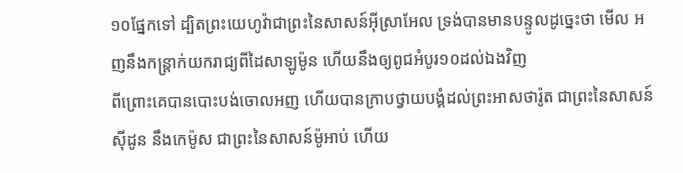១០ផ្នែកទៅ ដ្បិតព្រះយេហូវ៉ាជាព្រះនៃសាសន៍អ៊ីស្រាអែល ទ្រង់បានមានបន្ទូលដូច្នេះថា មើល អញនឹងកន្ត្រាក់យករាជ្យពីដៃសាឡូម៉ូន ហើយនឹងឲ្យពូជអំបូរ១០ដល់ឯងវិញ
ពីព្រោះគេបានបោះបង់ចោលអញ ហើយបានក្រាបថ្វាយបង្គំដល់ព្រះអាសថារ៉ូត ជាព្រះនៃសាសន៍ស៊ីដូន នឹងកេម៉ូស ជាព្រះនៃសាសន៍ម៉ូអាប់ ហើយ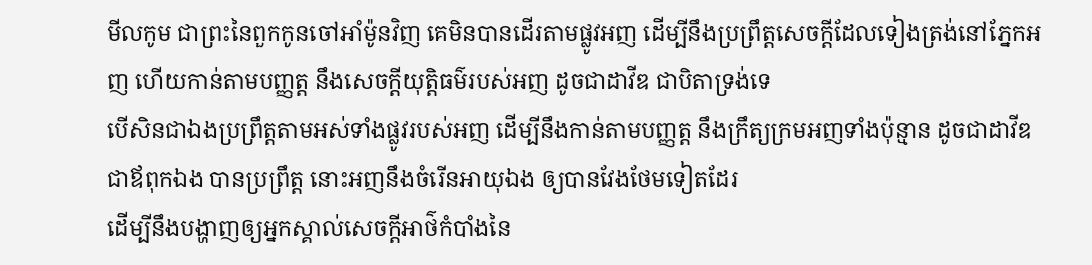មីលកូម ជាព្រះនៃពួកកូនចៅអាំម៉ូនវិញ គេមិនបានដើរតាមផ្លូវអញ ដើម្បីនឹងប្រព្រឹត្តសេចក្ដីដែលទៀងត្រង់នៅភ្នែកអញ ហើយកាន់តាមបញ្ញត្ត នឹងសេចក្ដីយុត្តិធម៌របស់អញ ដូចជាដាវីឌ ជាបិតាទ្រង់ទេ
បើសិនជាឯងប្រព្រឹត្តតាមអស់ទាំងផ្លូវរបស់អញ ដើម្បីនឹងកាន់តាមបញ្ញត្ត នឹងក្រឹត្យក្រមអញទាំងប៉ុន្មាន ដូចជាដាវីឌ ជាឪពុកឯង បានប្រព្រឹត្ត នោះអញនឹងចំរើនអាយុឯង ឲ្យបានវែងថែមទៀតដែរ
ដើម្បីនឹងបង្ហាញឲ្យអ្នកស្គាល់សេចក្ដីអាថ៌កំបាំងនៃ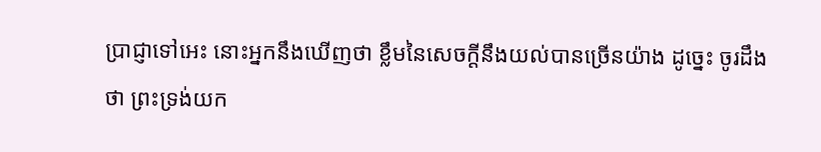ប្រាជ្ញាទៅអេះ នោះអ្នកនឹងឃើញថា ខ្លឹមនៃសេចក្ដីនឹងយល់បានច្រើនយ៉ាង ដូច្នេះ ចូរដឹងថា ព្រះទ្រង់យក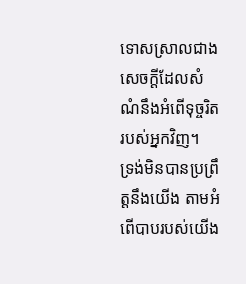ទោសស្រាលជាងសេចក្ដីដែលសំណំនឹងអំពើទុច្ចរិតរបស់អ្នកវិញ។
ទ្រង់មិនបានប្រព្រឹត្តនឹងយើង តាមអំពើបាបរបស់យើង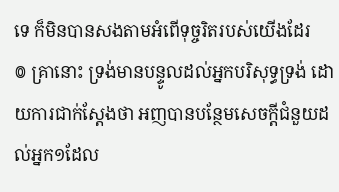ទេ ក៏មិនបានសងតាមអំពើទុច្ចរិតរបស់យើងដែរ
៙ គ្រានោះ ទ្រង់មានបន្ទូលដល់អ្នកបរិសុទ្ធទ្រង់ ដោយការជាក់ស្តែងថា អញបានបន្ថែមសេចក្ដីជំនួយដល់អ្នក១ដែល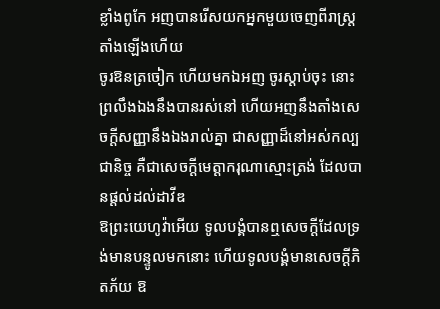ខ្លាំងពូកែ អញបានរើសយកអ្នកមួយចេញពីរាស្ត្រតាំងឡើងហើយ
ចូរឱនត្រចៀក ហើយមកឯអញ ចូរស្តាប់ចុះ នោះព្រលឹងឯងនឹងបានរស់នៅ ហើយអញនឹងតាំងសេចក្ដីសញ្ញានឹងឯងរាល់គ្នា ជាសញ្ញាដ៏នៅអស់កល្បជានិច្ច គឺជាសេចក្ដីមេត្តាករុណាស្មោះត្រង់ ដែលបានផ្តល់ដល់ដាវីឌ
ឱព្រះយេហូវ៉ាអើយ ទូលបង្គំបានឮសេចក្ដីដែលទ្រង់មានបន្ទូលមកនោះ ហើយទូលបង្គំមានសេចក្ដីភិតភ័យ ឱ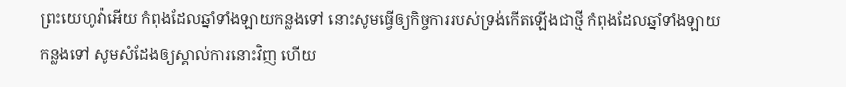ព្រះយេហូវ៉ាអើយ កំពុងដែលឆ្នាំទាំងឡាយកន្លងទៅ នោះសូមធ្វើឲ្យកិច្ចការរបស់ទ្រង់កើតឡើងជាថ្មី កំពុងដែលឆ្នាំទាំងឡាយកន្លងទៅ សូមសំដែងឲ្យស្គាល់ការនោះវិញ ហើយ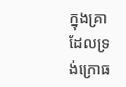ក្នុងគ្រាដែលទ្រង់ក្រោធ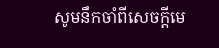សូមនឹកចាំពីសេចក្ដីមេ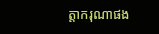ត្តាករុណាផង